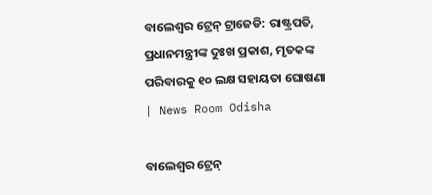ବାଲେଶ୍ବର ଟ୍ରେନ୍ ଟ୍ରାଜେଡି: ରାଷ୍ଟ୍ରପତି, ପ୍ରଧାନମନ୍ତ୍ରୀଙ୍କ ଦୁଃଖ ପ୍ରକାଶ, ମୃତକଙ୍କ ପରିବାରକୁ ୧୦ ଲକ୍ଷ ସହାୟତା ଘୋଷଣା | News Room Odisha

ବାଲେଶ୍ବର ଟ୍ରେନ୍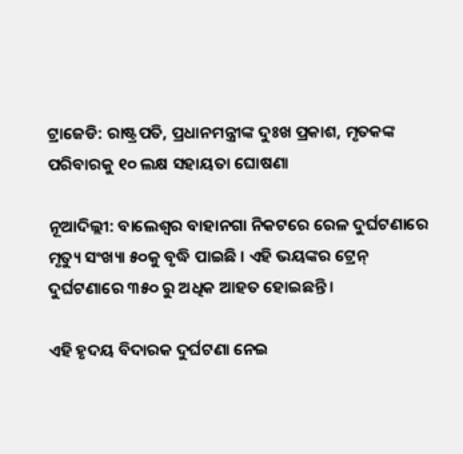ଟ୍ରାଜେଡି: ରାଷ୍ଟ୍ରପତି, ପ୍ରଧାନମନ୍ତ୍ରୀଙ୍କ ଦୁଃଖ ପ୍ରକାଶ, ମୃତକଙ୍କ ପରିବାରକୁ ୧୦ ଲକ୍ଷ ସହାୟତା ଘୋଷଣା

ନୂଆଦିଲ୍ଲୀ: ବାଲେଶ୍ୱର ବାହାନଗା ନିକଟରେ ରେଳ ଦୁର୍ଘଟଣାରେ ମୃତ୍ୟୁ ସଂଖ୍ୟା ୫୦କୁ ବୃଦ୍ଧି ପାଇଛି । ଏହି ଭୟଙ୍କର ଟ୍ରେନ୍ ଦୁର୍ଘଟଣାରେ ୩୫୦ ରୁ ଅଧିକ ଆହତ ହୋଇଛନ୍ତି ।

ଏହି ହୃଦୟ ବିଦାରକ ଦୁର୍ଘଟଣା ନେଇ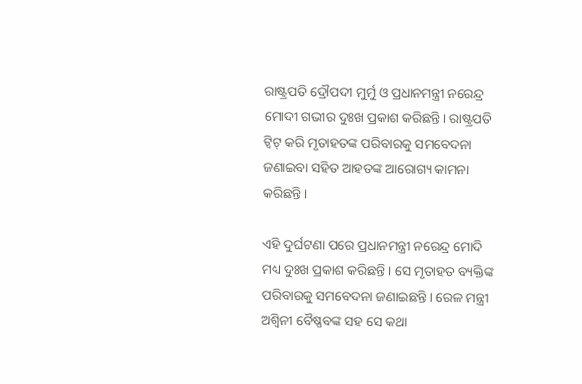ରାଷ୍ଟ୍ରପତି ଦ୍ରୌପଦୀ ମୁର୍ମୁ ଓ ପ୍ରଧାନମନ୍ତ୍ରୀ ନରେନ୍ଦ୍ର ମୋଦୀ ଗଭୀର ଦୁଃଖ ପ୍ରକାଶ କରିଛନ୍ତି। ରାଷ୍ଟ୍ରପତି ଟ୍ବିଟ୍ କରି ମୃତାହତଙ୍କ ପରିବାରକୁ ସମବେଦନା ଜଣାଇବା ସହିତ ଆହତଙ୍କ ଆରୋଗ୍ୟ କାମନା କରିଛନ୍ତି।

ଏହି ଦୁର୍ଘଟଣା ପରେ ପ୍ରଧାନମନ୍ତ୍ରୀ ନରେନ୍ଦ୍ର ମୋଦି ମଧ୍ୟ ଦୁଃଖ ପ୍ରକାଶ କରିଛନ୍ତି । ସେ ମୃତାହତ ବ୍ୟକ୍ତିଙ୍କ ପରିବାରକୁ ସମବେଦନା ଜଣାଇଛନ୍ତି। ରେଳ ମନ୍ତ୍ରୀ ଅଶ୍ୱିନୀ ବୈଷ୍ଣବଙ୍କ ସହ ସେ କଥା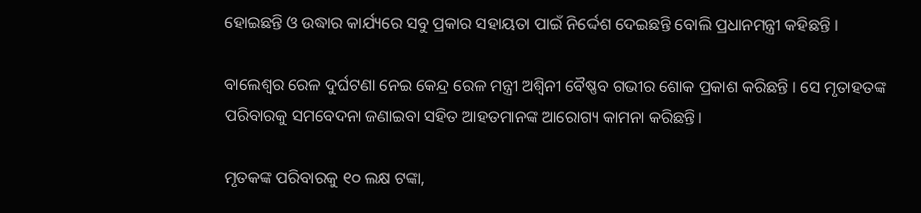ହୋଇଛନ୍ତି ଓ ଉଦ୍ଧାର କାର୍ଯ୍ୟରେ ସବୁ ପ୍ରକାର ସହାୟତା ପାଇଁ ନିର୍ଦ୍ଦେଶ ଦେଇଛନ୍ତି‌ ବୋଲି ପ୍ରଧାନମନ୍ତ୍ରୀ କହିଛନ୍ତି ।

ବାଲେଶ୍ଵର ରେଳ ଦୁର୍ଘଟଣା ନେଇ କେନ୍ଦ୍ର ରେଳ ମନ୍ତ୍ରୀ ଅଶ୍ବିନୀ ବୈଷ୍ଣବ ଗଭୀର ଶୋକ ପ୍ରକାଶ କରିଛନ୍ତି । ସେ ମୃତାହତଙ୍କ ପରିବାରକୁ ସମବେଦନା ଜଣାଇବା ସହିତ ଆହତମାନଙ୍କ ଆରୋଗ୍ୟ କାମନା କରିଛନ୍ତି।

ମୃତକଙ୍କ ପରିବାରକୁ ୧୦ ଲକ୍ଷ ଟଙ୍କା,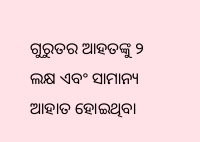ଗୁରୁତର ଆହତଙ୍କୁ ୨ ଲକ୍ଷ ଏବଂ ସାମାନ୍ୟ ଆହାତ ହୋଇଥିବା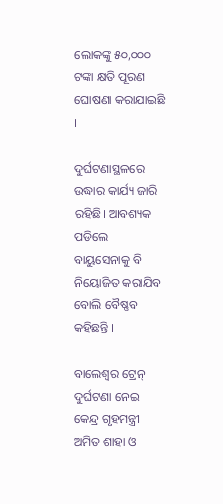ଲୋକଙ୍କୁ ୫୦,୦୦୦ ଟଙ୍କା କ୍ଷତି ପୂରଣ ଘୋ‌ଷଣା କରାଯାଇଛି ।

ଦୁର୍ଘଟଣାସ୍ଥଳରେ ଉଦ୍ଧାର କାର୍ଯ୍ୟ ଜାରି ରହିଛି। ଆବଶ୍ୟକ ପଡିଲେ ବାୟୁସେନାକୁ ବି ନି‌ୟୋଜିତ କରାଯିବ ବୋଲି ବୈଷ୍ଣବ କହିଛନ୍ତି ।

ବାଲେଶ୍ଵର ଟ୍ରେନ୍ ଦୁର୍ଘଟଣା ନେଇ କେନ୍ଦ୍ର ଗୃହମନ୍ତ୍ରୀ ଅମିତ ଶାହା ଓ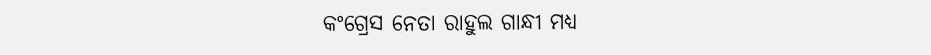କଂଗ୍ରେସ ନେତା ରାହୁଲ ଗାନ୍ଧୀ ମଧ୍ୟ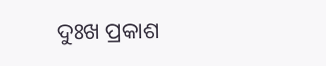ଦୁଃଖ ପ୍ରକାଶ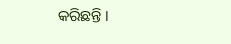କରିଛନ୍ତି ।